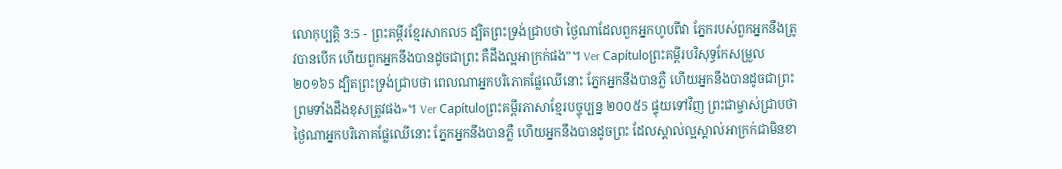លោកុប្បត្តិ 3:5 - ព្រះគម្ពីរខ្មែរសាកល5 ដ្បិតព្រះទ្រង់ជ្រាបថា ថ្ងៃណាដែលពួកអ្នកហូបពីវា ភ្នែករបស់ពួកអ្នកនឹងត្រូវបានបើក ហើយពួកអ្នកនឹងបានដូចជាព្រះ គឺដឹងល្អអាក្រក់ផង”។ Ver Capítuloព្រះគម្ពីរបរិសុទ្ធកែសម្រួល ២០១៦5 ដ្បិតព្រះទ្រង់ជ្រាបថា ពេលណាអ្នកបរិភោគផ្លែឈើនោះ ភ្នែកអ្នកនឹងបានភ្លឺ ហើយអ្នកនឹងបានដូចជាព្រះ ព្រមទាំងដឹងខុសត្រូវផង»។ Ver Capítuloព្រះគម្ពីរភាសាខ្មែរបច្ចុប្បន្ន ២០០៥5 ផ្ទុយទៅវិញ ព្រះជាម្ចាស់ជ្រាបថា ថ្ងៃណាអ្នកបរិភោគផ្លែឈើនោះ ភ្នែកអ្នកនឹងបានភ្លឺ ហើយអ្នកនឹងបានដូចព្រះ ដែលស្គាល់ល្អស្គាល់អាក្រក់ជាមិនខា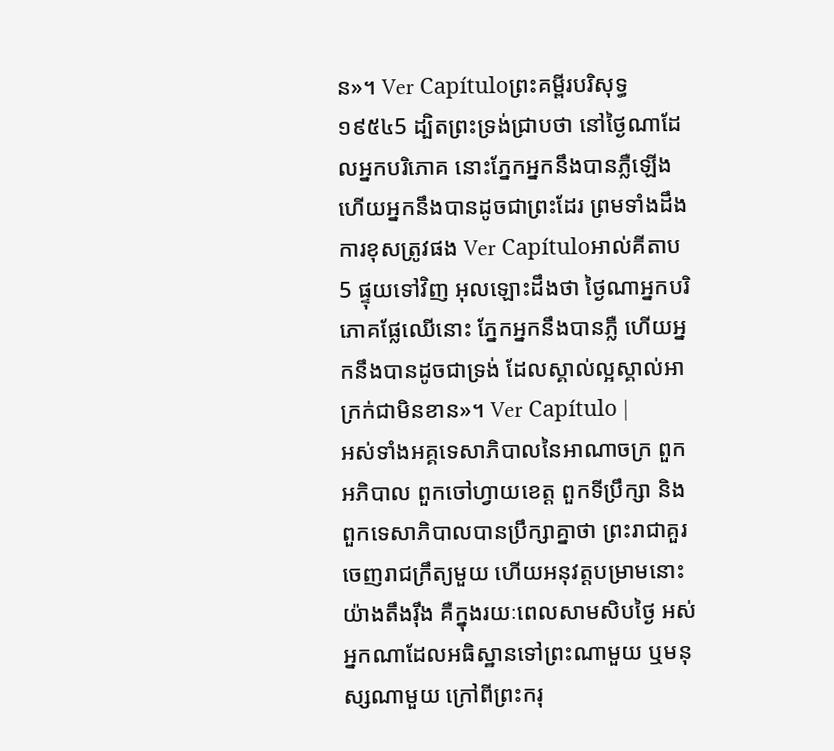ន»។ Ver Capítuloព្រះគម្ពីរបរិសុទ្ធ ១៩៥៤5 ដ្បិតព្រះទ្រង់ជ្រាបថា នៅថ្ងៃណាដែលអ្នកបរិភោគ នោះភ្នែកអ្នកនឹងបានភ្លឺឡើង ហើយអ្នកនឹងបានដូចជាព្រះដែរ ព្រមទាំងដឹងការខុសត្រូវផង Ver Capítuloអាល់គីតាប5 ផ្ទុយទៅវិញ អុលឡោះដឹងថា ថ្ងៃណាអ្នកបរិភោគផ្លែឈើនោះ ភ្នែកអ្នកនឹងបានភ្លឺ ហើយអ្នកនឹងបានដូចជាទ្រង់ ដែលស្គាល់ល្អស្គាល់អាក្រក់ជាមិនខាន»។ Ver Capítulo |
អស់ទាំងអគ្គទេសាភិបាលនៃអាណាចក្រ ពួកអភិបាល ពួកចៅហ្វាយខេត្ត ពួកទីប្រឹក្សា និងពួកទេសាភិបាលបានប្រឹក្សាគ្នាថា ព្រះរាជាគួរចេញរាជក្រឹត្យមួយ ហើយអនុវត្តបម្រាមនោះយ៉ាងតឹងរ៉ឹង គឺក្នុងរយៈពេលសាមសិបថ្ងៃ អស់អ្នកណាដែលអធិស្ឋានទៅព្រះណាមួយ ឬមនុស្សណាមួយ ក្រៅពីព្រះករុ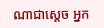ណាជាស្ដេច អ្នក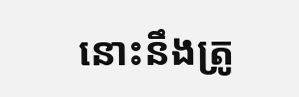នោះនឹងត្រូ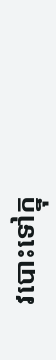វបោះទៅក្នុ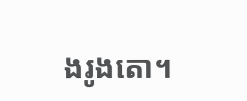ងរូងតោ។